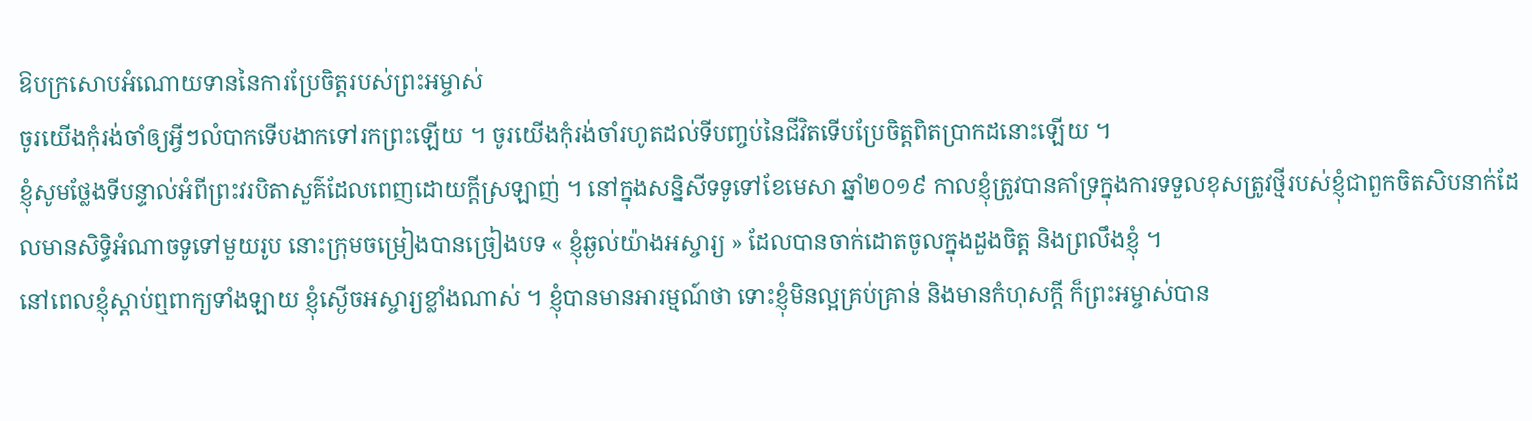ឱបក្រសោបអំណោយទាននៃការប្រែចិត្តរបស់ព្រះអម្ចាស់
ចូរយើងកុំរង់ចាំឲ្យអ្វីៗលំបាកទើបងាកទៅរកព្រះឡើយ ។ ចូរយើងកុំរង់ចាំរហូតដល់ទីបញ្ចប់នៃជីវិតទើបប្រែចិត្តពិតប្រាកដនោះឡើយ ។
ខ្ញុំសូមថ្លែងទីបន្ទាល់អំពីព្រះវរបិតាសួគ៌ដែលពេញដោយក្តីស្រឡាញ់ ។ នៅក្នុងសន្និសីទទូទៅខែមេសា ឆ្នាំ២០១៩ កាលខ្ញុំត្រូវបានគាំទ្រក្នុងការទទួលខុសត្រូវថ្មីរបស់ខ្ញុំជាពួកចិតសិបនាក់ដែលមានសិទ្ធិអំណាចទូទៅមួយរូប នោះក្រុមចម្រៀងបានច្រៀងបទ « ខ្ញុំឆ្ងល់យ៉ាងអស្ចារ្យ » ដែលបានចាក់ដោតចូលក្នុងដួងចិត្ត និងព្រលឹងខ្ញុំ ។
នៅពេលខ្ញុំស្ដាប់ឮពាក្យទាំងឡាយ ខ្ញុំស្ងើចអស្ចារ្យខ្លាំងណាស់ ។ ខ្ញុំបានមានអារម្មណ៍ថា ទោះខ្ញុំមិនល្អគ្រប់គ្រាន់ និងមានកំហុសក្ដី ក៏ព្រះអម្ចាស់បាន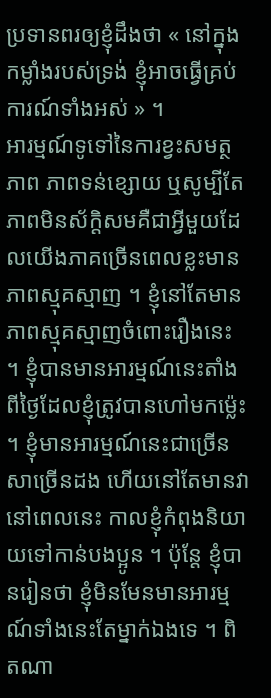ប្រទានពរឲ្យខ្ញុំដឹងថា « នៅក្នុងកម្លាំងរបស់ទ្រង់ ខ្ញុំអាចធ្វើគ្រប់ការណ៍ទាំងអស់ » ។
អារម្មណ៍ទូទៅនៃការខ្វះសមត្ថភាព ភាពទន់ខ្សោយ ឬសូម្បីតែភាពមិនស័ក្ដិសមគឺជាអ្វីមួយដែលយើងភាគច្រើនពេលខ្លះមានភាពស្មុគស្មាញ ។ ខ្ញុំនៅតែមានភាពស្មុគស្មាញចំពោះរឿងនេះ ។ ខ្ញុំបានមានអារម្មណ៍នេះតាំងពីថ្ងៃដែលខ្ញុំត្រូវបានហៅមកម្ល៉េះ ។ ខ្ញុំមានអារម្មណ៍នេះជាច្រើនសាច្រើនដង ហើយនៅតែមានវានៅពេលនេះ កាលខ្ញុំកំពុងនិយាយទៅកាន់បងប្អូន ។ ប៉ុន្តែ ខ្ញុំបានរៀនថា ខ្ញុំមិនមែនមានអារម្មណ៍ទាំងនេះតែម្នាក់ឯងទេ ។ ពិតណា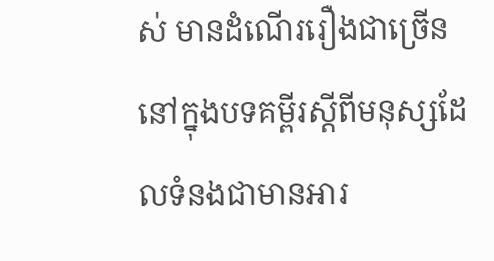ស់ មានដំណើររឿងជាច្រើននៅក្នុងបទគម្ពីរស្ដីពីមនុស្សដែលទំនងជាមានអារ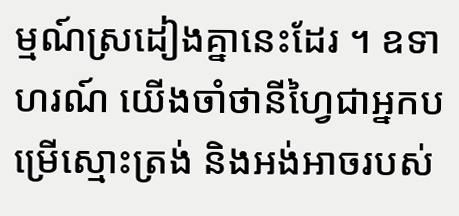ម្មណ៍ស្រដៀងគ្នានេះដែរ ។ ឧទាហរណ៍ យើងចាំថានីហ្វៃជាអ្នកបម្រើស្មោះត្រង់ និងអង់អាចរបស់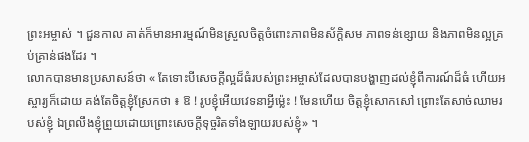ព្រះអម្ចាស់ ។ ជួនកាល គាត់ក៏មានអារម្មណ៍មិនស្រួលចិត្តចំពោះភាពមិនស័ក្ដិសម ភាពទន់ខ្សោយ និងភាពមិនល្អគ្រប់គ្រាន់ផងដែរ ។
លោកបានមានប្រសាសន៍ថា « តែទោះបីសេចក្ដីល្អដ៏ធំរបស់ព្រះអម្ចាស់ដែលបានបង្ហាញដល់ខ្ញុំពីការណ៍ដ៏ធំ ហើយអស្ចារ្យក៏ដោយ គង់តែចិត្តខ្ញុំស្រែកថា ៖ ឱ ! រូបខ្ញុំអើយវេទនាអ្វីម្ល៉េះ ! មែនហើយ ចិត្តខ្ញុំសោកសៅ ព្រោះតែសាច់ឈាមរបស់ខ្ញុំ ឯព្រលឹងខ្ញុំព្រួយដោយព្រោះសេចក្ដីទុច្ចរិតទាំងឡាយរបស់ខ្ញុំ» ។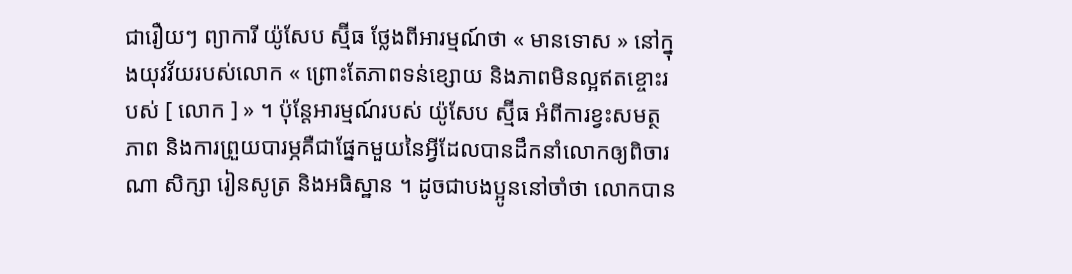ជារឿយៗ ព្យាការី យ៉ូសែប ស្ម៊ីធ ថ្លែងពីអារម្មណ៍ថា « មានទោស » នៅក្នុងយុវវ័យរបស់លោក « ព្រោះតែភាពទន់ខ្សោយ និងភាពមិនល្អឥតខ្ចោះរបស់ [ លោក ] » ។ ប៉ុន្តែអារម្មណ៍របស់ យ៉ូសែប ស្ម៊ីធ អំពីការខ្វះសមត្ថភាព និងការព្រួយបារម្ភគឺជាផ្នែកមួយនៃអ្វីដែលបានដឹកនាំលោកឲ្យពិចារណា សិក្សា រៀនសូត្រ និងអធិស្ឋាន ។ ដូចជាបងប្អូននៅចាំថា លោកបាន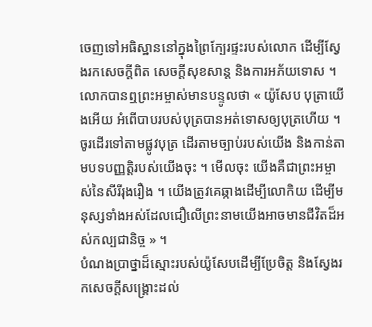ចេញទៅអធិស្ឋាននៅក្នុងព្រៃក្បែរផ្ទះរបស់លោក ដើម្បីស្វែងរកសេចក្ដីពិត សេចក្ដីសុខសាន្ត និងការអភ័យទោស ។ លោកបានឮព្រះអម្ចាស់មានបន្ទូលថា « យ៉ូសែប បុត្រាយើងអើយ អំពើបាបរបស់បុត្របានអត់ទោសឲ្យបុត្រហើយ ។ ចូរដើរទៅតាមផ្លូវបុត្រ ដើរតាមច្បាប់របស់យើង និងកាន់តាមបទបញ្ញត្តិរបស់យើងចុះ ។ មើលចុះ យើងគឺជាព្រះអម្ចាស់នៃសីរីរុងរឿង ។ យើងត្រូវគេឆ្កាងដើម្បីលោកិយ ដើម្បីមនុស្សទាំងអស់ដែលជឿលើព្រះនាមយើងអាចមានជីវិតដ៏អស់កល្បជានិច្ច » ។
បំណងប្រាថ្នាដ៏ស្មោះរបស់យ៉ូសែបដើម្បីប្រែចិត្ត និងស្វែងរកសេចក្ដីសង្គ្រោះដល់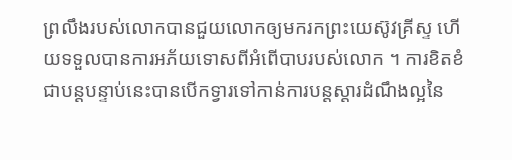ព្រលឹងរបស់លោកបានជួយលោកឲ្យមករកព្រះយេស៊ូវគ្រីស្ទ ហើយទទួលបានការអភ័យទោសពីអំពើបាបរបស់លោក ។ ការខិតខំជាបន្ដបន្ទាប់នេះបានបើកទ្វារទៅកាន់ការបន្ដស្ដារដំណឹងល្អនៃ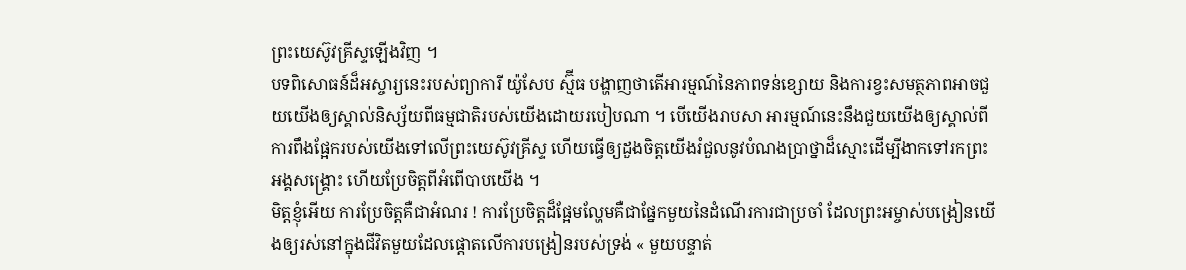ព្រះយេស៊ូវគ្រីស្ទឡើងវិញ ។
បទពិសោធន៍ដ៏អស្ចារ្យនេះរបស់ព្យាការី យ៉ូសែប ស្ម៊ីធ បង្ហាញថាតើអារម្មណ៍នៃភាពទន់ខ្សោយ និងការខ្វះសមត្ថភាពអាចជួយយើងឲ្យស្គាល់និស្ស័យពីធម្មជាតិរបស់យើងដោយរបៀបណា ។ បើយើងរាបសា អារម្មណ៍នេះនឹងជួយយើងឲ្យស្គាល់ពីការពឹងផ្អែករបស់យើងទៅលើព្រះយេស៊ូវគ្រីស្ទ ហើយធ្វើឲ្យដួងចិត្តយើងរំជួលនូវបំណងប្រាថ្នាដ៏ស្មោះដើម្បីងាកទៅរកព្រះអង្គសង្គ្រោះ ហើយប្រែចិត្តពីអំពើបាបយើង ។
មិត្តខ្ញុំអើយ ការប្រែចិត្តគឺជាអំណរ ! ការប្រែចិត្តដ៏ផ្អែមល្ហែមគឺជាផ្នែកមួយនៃដំណើរការជាប្រចាំ ដែលព្រះអម្ចាស់បង្រៀនយើងឲ្យរស់នៅក្នុងជីវិតមួយដែលផ្ដោតលើការបង្រៀនរបស់ទ្រង់ « មួយបន្ទាត់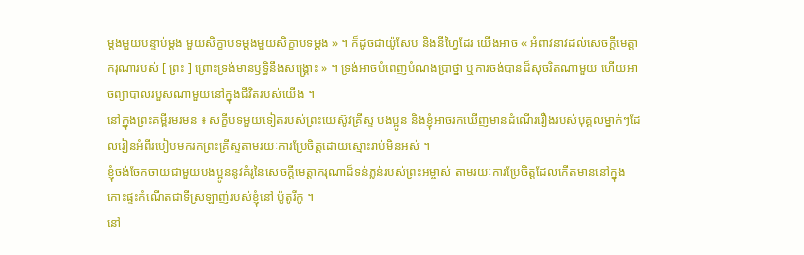ម្ដងមួយបន្ទាប់ម្ដង មួយសិក្ខាបទម្ដងមួយសិក្ខាបទម្ដង » ។ ក៏ដូចជាយ៉ូសែប និងនីហ្វៃដែរ យើងអាច « អំពាវនាវដល់សេចក្ដីមេត្តាករុណារបស់ [ ព្រះ ] ព្រោះទ្រង់មានឫទ្ធិនឹងសង្គ្រោះ » ។ ទ្រង់អាចបំពេញបំណងប្រាថ្នា ឬការចង់បានដ៏សុចរិតណាមួយ ហើយអាចព្យាបាលរបួសណាមួយនៅក្នុងជីវិតរបស់យើង ។
នៅក្នុងព្រះគម្ពីរមរមន ៖ សក្ខីបទមួយទៀតរបស់ព្រះយេស៊ូវគ្រីស្ទ បងប្អូន និងខ្ញុំអាចរកឃើញមានដំណើររឿងរបស់បុគ្គលម្នាក់ៗដែលរៀនអំពីរបៀបមករកព្រះគ្រីស្ទតាមរយៈការប្រែចិត្តដោយស្មោះរាប់មិនអស់ ។
ខ្ញុំចង់ចែកចាយជាមួយបងប្អូននូវគំរូនៃសេចក្ដីមេត្តាករុណាដ៏ទន់ភ្លន់របស់ព្រះអម្ចាស់ តាមរយៈការប្រែចិត្តដែលកើតមាននៅក្នុងកោះផ្ទះកំណើតជាទីស្រឡាញ់របស់ខ្ញុំនៅ ប៉ូតូរីកូ ។
នៅ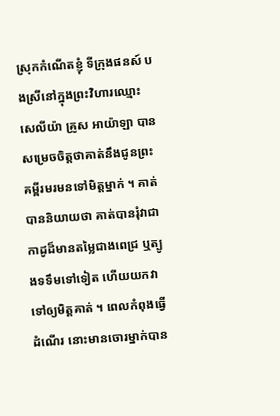ស្រុកកំណើតខ្ញុំ ទីក្រុងផនស៍ បងស្រីនៅក្នុងព្រះវិហារឈ្មោះ សេលីយ៉ា គ្រូស អាយ៉ាឡា បានសម្រេចចិត្តថាគាត់នឹងជូនព្រះគម្ពីរមរមនទៅមិត្តម្នាក់ ។ គាត់បាននិយាយថា គាត់បានរុំវាជាកាដូដ៏មានតម្លៃជាងពេជ្រ ឬត្បូងទទឹមទៅទៀត ហើយយកវាទៅឲ្យមិត្តគាត់ ។ ពេលកំពុងធ្វើដំណើរ នោះមានចោរម្នាក់បាន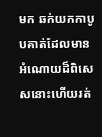មក ឆក់យកកាបូបគាត់ដែលមានអំណោយដ៏ពិសេសនោះហើយរត់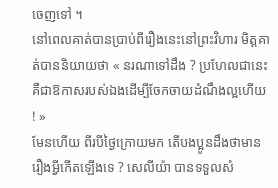ចេញទៅ ។
នៅពេលគាត់បានប្រាប់ពីរឿងនេះនៅព្រះវិហារ មិត្តគាត់បាននិយាយថា « នរណាទៅដឹង ? ប្រហែលជានេះគឺជាឱកាសរបស់ឯងដើម្បីចែកចាយដំណឹងល្អហើយ ! »
មែនហើយ ពីរបីថ្ងៃក្រោយមក តើបងប្អូនដឹងថាមានរឿងអ្វីកើតឡើងទេ ? សេលីយ៉ា បានទទួលសំ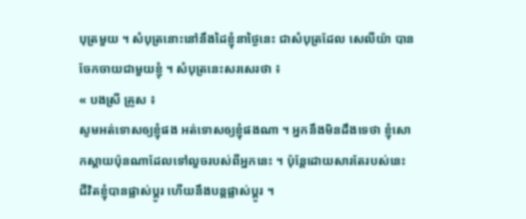បុត្រមួយ ។ សំបុត្រនោះនៅនឹងដៃខ្ញុំនាថ្ងៃនេះ ជាសំបុត្រដែល សេលីយ៉ា បានចែកចាយជាមួយខ្ញុំ ។ សំបុត្រនេះសរសេរថា ៖
« បងស្រី គ្រូស ៖
សូមអត់ទោសឲ្យខ្ញុំផង អត់ទោសឲ្យខ្ញុំផងណា ។ អ្នកនឹងមិនដឹងទេថា ខ្ញុំសោកស្ដាយប៉ុនណាដែលទៅលួចរបស់ពីអ្នកនេះ ។ ប៉ុន្តែដោយសារតែរបស់នេះ ជីវិតខ្ញុំបានផ្លាស់ប្តូរ ហើយនឹងបន្តផ្លាស់ប្តូរ ។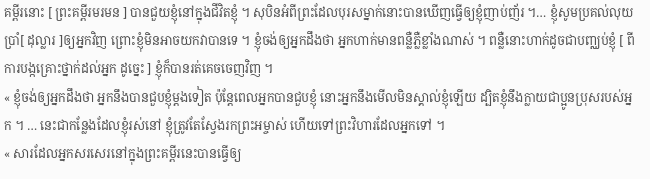គម្ពីរនោះ [ ព្រះគម្ពីរមរមន ] បានជួយខ្ញុំនៅក្នុងជីវិតខ្ញុំ ។ សុបិនអំពីព្រះដែលបុរសម្នាក់នោះបានឃើញធ្វើឲ្យខ្ញុំញាប់ញ័រ ។… ខ្ញុំសូមប្រគល់លុយប្រាំ[ ដុល្លារ ]ឲ្យអ្នកវិញ ព្រោះខ្ញុំមិនអាចយកវាបានទេ ។ ខ្ញុំចង់ឲ្យអ្នកដឹងថា អ្នកហាក់មានពន្លឺភ្លឺខ្លាំងណាស់ ។ ពន្លឺនោះហាក់ដូចជាបញ្ឈប់ខ្ញុំ [ ពីការបង្កគ្រោះថ្នាក់ដល់អ្នក ដូច្នេះ ] ខ្ញុំក៏បានរត់គេចចេញវិញ ។
« ខ្ញុំចង់ឲ្យអ្នកដឹងថា អ្នកនឹងបានជួបខ្ញុំម្តងទៀត ប៉ុន្តែពេលអ្នកបានជួបខ្ញុំ នោះអ្នកនឹងមើលមិនស្គាល់ខ្ញុំឡើយ ដ្បិតខ្ញុំនឹងក្លាយជាប្អូនប្រុសរបស់អ្នក ។ … នេះជាកន្លែងដែលខ្ញុំរស់នៅ ខ្ញុំត្រូវតែស្វែងរកព្រះអម្ចាស់ ហើយទៅព្រះវិហារដែលអ្នកទៅ ។
« សារដែលអ្នកសរសេរនៅក្នុងព្រះគម្ពីរនេះបានធ្វើឲ្យ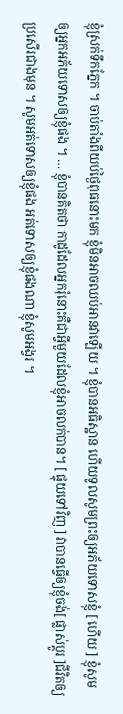ខ្ញុំស្រក់ទឹកភ្នែក ។ ចាប់តាំងពីយប់ថ្ងៃពុធនោះមក ខ្ញុំមិនអាចឈប់អានវាឡើយ ។ ខ្ញុំបានអធិស្ឋាន ហើយទូលសូមព្រះឲ្យអភ័យទោសខ្ញុំ [ ហើយ ] ខ្ញុំសូមឲ្យអ្នកអភ័យទោសឲ្យខ្ញុំផង ។ … ខ្ញុំបានគិតថា កាដូដែលអ្នករុំនោះគឺជាអ្វីមួយដែលខ្ញុំអាចលក់បាន។ [ ផ្ទុយទៅវិញ ] វាបានធ្វើឲ្យខ្ញុំចង់[ ផ្លាស់ប្តូរ ]ជីវិតឲ្យប្រសើរជាងមុន ។ សូមអត់ទោសឲ្យខ្ញុំផង អត់ទោសឲ្យខ្ញុំផងណា ខ្ញុំសូមអង្វរ ។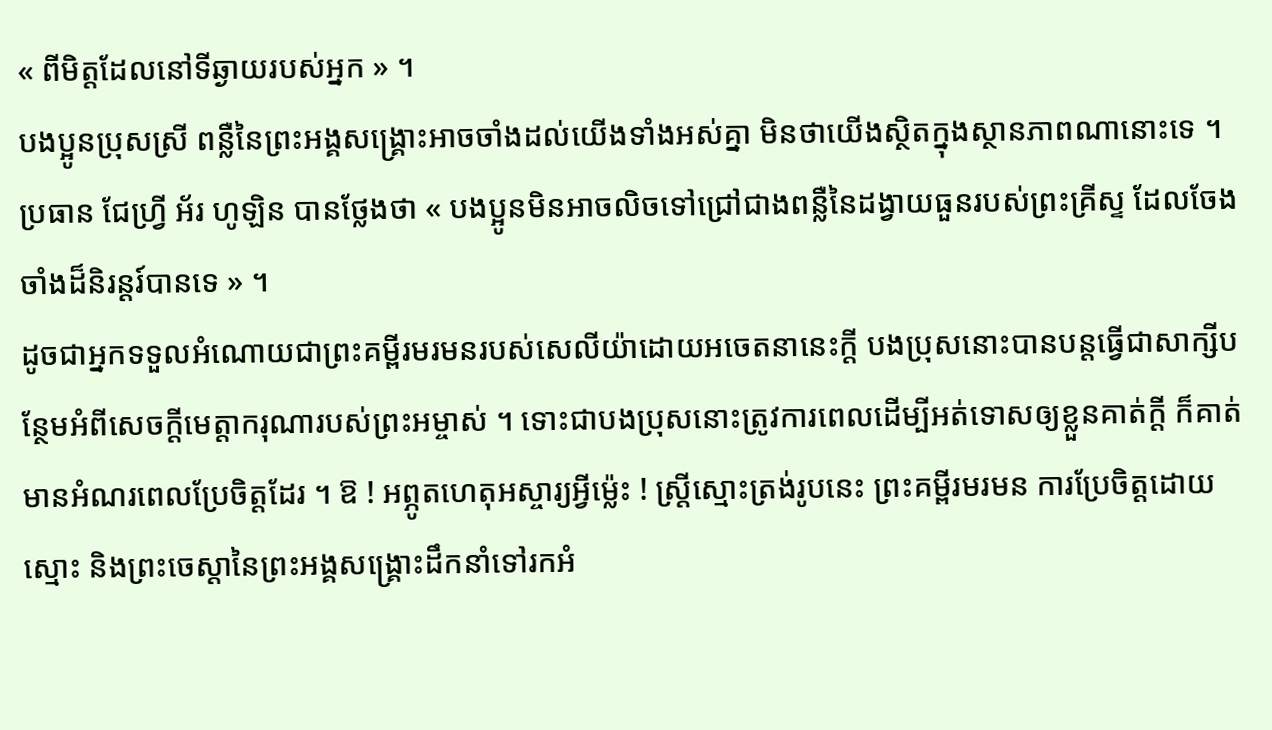« ពីមិត្តដែលនៅទីឆ្ងាយរបស់អ្នក » ។
បងប្អូនប្រុសស្រី ពន្លឺនៃព្រះអង្គសង្គ្រោះអាចចាំងដល់យើងទាំងអស់គ្នា មិនថាយើងស្ថិតក្នុងស្ថានភាពណានោះទេ ។ ប្រធាន ជែហ្វ្រី អ័រ ហូឡិន បានថ្លែងថា « បងប្អូនមិនអាចលិចទៅជ្រៅជាងពន្លឺនៃដង្វាយធួនរបស់ព្រះគ្រីស្ទ ដែលចែងចាំងដ៏និរន្ដរ៍បានទេ » ។
ដូចជាអ្នកទទួលអំណោយជាព្រះគម្ពីរមរមនរបស់សេលីយ៉ាដោយអចេតនានេះក្តី បងប្រុសនោះបានបន្ដធ្វើជាសាក្សីបន្ថែមអំពីសេចក្ដីមេត្តាករុណារបស់ព្រះអម្ចាស់ ។ ទោះជាបងប្រុសនោះត្រូវការពេលដើម្បីអត់ទោសឲ្យខ្លួនគាត់ក្ដី ក៏គាត់មានអំណរពេលប្រែចិត្តដែរ ។ ឱ ! អព្ភូតហេតុអស្ចារ្យអ្វីម៉្លេះ ! ស្ត្រីស្មោះត្រង់រូបនេះ ព្រះគម្ពីរមរមន ការប្រែចិត្តដោយស្មោះ និងព្រះចេស្ដានៃព្រះអង្គសង្គ្រោះដឹកនាំទៅរកអំ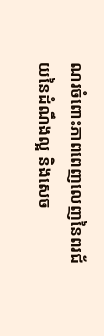ណរចំពោះភាពពេញលេញនៃពរជ័យនៃដំណឹងល្អ និងសេច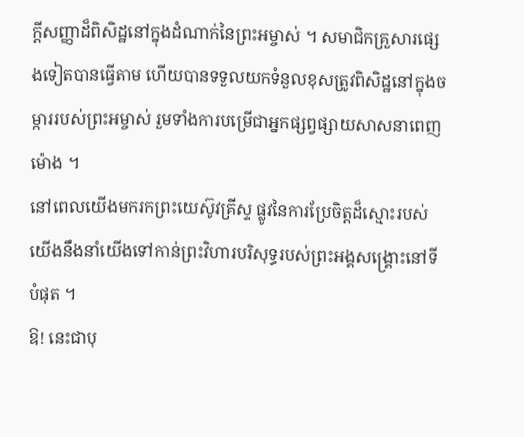ក្ដីសញ្ញាដ៏ពិសិដ្ឋនៅក្នុងដំណាក់នៃព្រះអម្ចាស់ ។ សមាជិកគ្រួសារផ្សេងទៀតបានធ្វើតាម ហើយបានទទួលយកទំនួលខុសត្រូវពិសិដ្ឋនៅក្នុងចម្ការរបស់ព្រះអម្ចាស់ រួមទាំងការបម្រើជាអ្នកផ្សព្វផ្សាយសាសនាពេញម៉ោង ។
នៅពេលយើងមករកព្រះយេស៊ូវគ្រីស្ទ ផ្លូវនៃការប្រែចិត្តដ៏ស្មោះរបស់យើងនឹងនាំយើងទៅកាន់ព្រះវិហារបរិសុទ្ធរបស់ព្រះអង្គសង្គ្រោះនៅទីបំផុត ។
ឱ! នេះជាបុ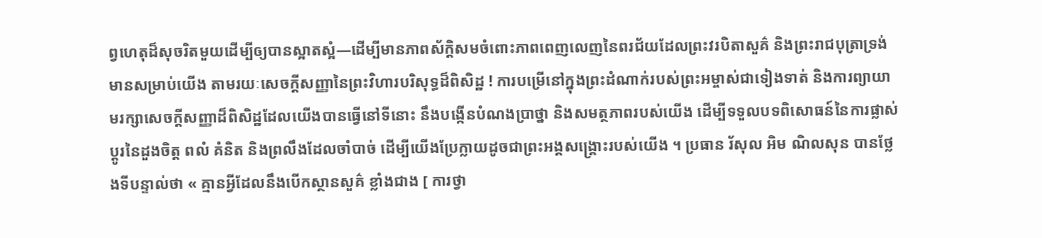ព្វហេតុដ៏សុចរិតមួយដើម្បីឲ្យបានស្អាតស្អំ—ដើម្បីមានភាពស័ក្ដិសមចំពោះភាពពេញលេញនៃពរជ័យដែលព្រះវរបិតាសួគ៌ និងព្រះរាជបុត្រាទ្រង់មានសម្រាប់យើង តាមរយៈសេចក្ដីសញ្ញានៃព្រះវិហារបរិសុទ្ធដ៏ពិសិដ្ឋ ! ការបម្រើនៅក្នុងព្រះដំណាក់របស់ព្រះអម្ចាស់ជាទៀងទាត់ និងការព្យាយាមរក្សាសេចក្ដីសញ្ញាដ៏ពិសិដ្ឋដែលយើងបានធ្វើនៅទីនោះ នឹងបង្កើនបំណងប្រាថ្នា និងសមត្ថភាពរបស់យើង ដើម្បីទទួលបទពិសោធន៍នៃការផ្លាស់ប្តូរនៃដួងចិត្ត ពលំ គំនិត និងព្រលឹងដែលចាំបាច់ ដើម្បីយើងប្រែក្លាយដូចជាព្រះអង្គសង្គ្រោះរបស់យើង ។ ប្រធាន រ័សុល អិម ណិលសុន បានថ្លែងទីបន្ទាល់ថា « គ្មានអ្វីដែលនឹងបើកស្ថានសួគ៌ ខ្លាំងជាង [ ការថ្វា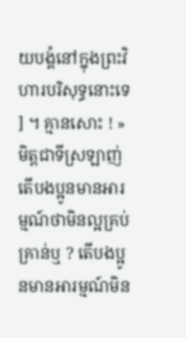យបង្គំនៅក្នុងព្រះវិហារបរិសុទ្ធនោះទេ ] ។ គ្មានសោះ ! »
មិត្តជាទីស្រឡាញ់ តើបងប្អូនមានអារម្មណ៍ថាមិនល្អគ្រប់គ្រាន់ឬ ? តើបងប្អូនមានអារម្មណ៍មិន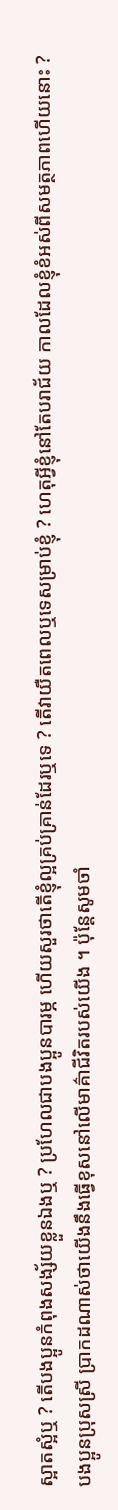ស្អាតស្អំឬ ? តើបងប្អូនកំពុងសង្ស័យខ្លួនឯងឬ ? ប្រហែលជាបងប្អូនបារម្ភ ហើយសួរថាតើខ្ញុំល្អគ្រប់គ្រាន់ដែរឬទេ ? តើវាយឺតពេលឬទេសម្រាប់ខ្ញុំ ? ហេតុអ្វីខ្ញុំនៅតែបរាជ័យ កាលដែលខ្ញុំខំអស់ពីសមត្ថភាពហើយនោះ ?
បងប្អូនប្រុសស្រី ប្រាកដណាស់ថាយើងនឹងធ្វើខុសនៅលើមាគ៌ាជីវិតរបស់យើង ។ ប៉ុន្តែសូមចាំ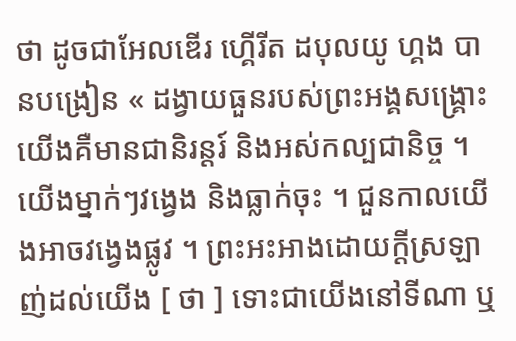ថា ដូចជាអែលឌើរ ហ្គើរីត ដបុលយូ ហ្គង បានបង្រៀន « ដង្វាយធួនរបស់ព្រះអង្គសង្គ្រោះយើងគឺមានជានិរន្ដរ៍ និងអស់កល្បជានិច្ច ។ យើងម្នាក់ៗវង្វេង និងធ្លាក់ចុះ ។ ជួនកាលយើងអាចវង្វេងផ្លូវ ។ ព្រះអះអាងដោយក្ដីស្រឡាញ់ដល់យើង [ ថា ] ទោះជាយើងនៅទីណា ឬ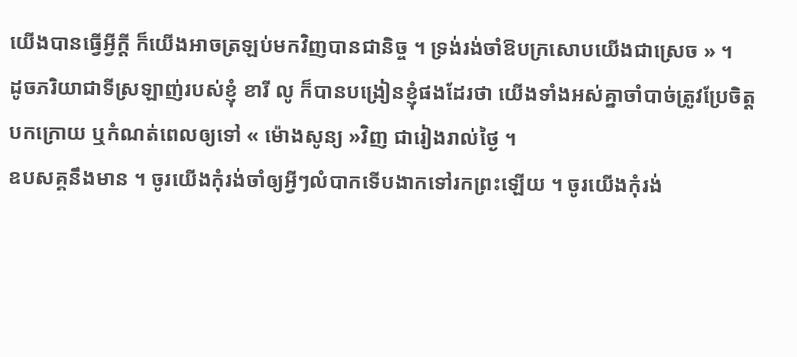យើងបានធ្វើអ្វីក្ដី ក៏យើងអាចត្រឡប់មកវិញបានជានិច្ច ។ ទ្រង់រង់ចាំឱបក្រសោបយើងជាស្រេច » ។
ដូចភរិយាជាទីស្រឡាញ់របស់ខ្ញុំ ខារី លូ ក៏បានបង្រៀនខ្ញុំផងដែរថា យើងទាំងអស់គ្នាចាំបាច់ត្រូវប្រែចិត្ត បកក្រោយ ឬកំណត់ពេលឲ្យទៅ « ម៉ោងសូន្យ »វិញ ជារៀងរាល់ថ្ងៃ ។
ឧបសគ្គនឹងមាន ។ ចូរយើងកុំរង់ចាំឲ្យអ្វីៗលំបាកទើបងាកទៅរកព្រះឡើយ ។ ចូរយើងកុំរង់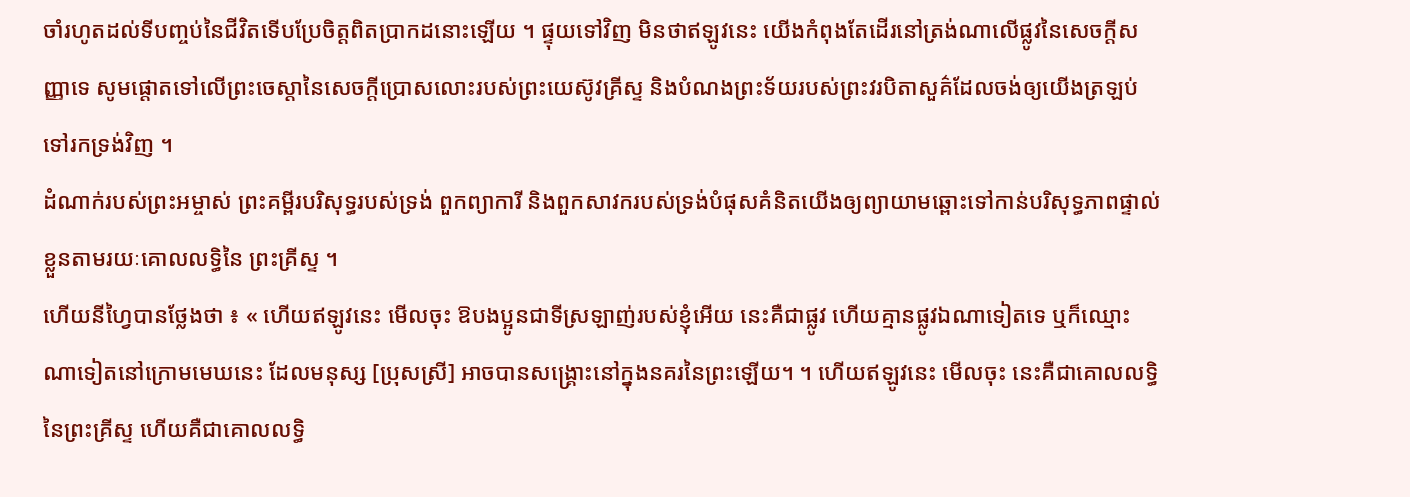ចាំរហូតដល់ទីបញ្ចប់នៃជីវិតទើបប្រែចិត្តពិតប្រាកដនោះឡើយ ។ ផ្ទុយទៅវិញ មិនថាឥឡូវនេះ យើងកំពុងតែដើរនៅត្រង់ណាលើផ្លូវនៃសេចក្តីសញ្ញាទេ សូមផ្តោតទៅលើព្រះចេស្ដានៃសេចក្តីប្រោសលោះរបស់ព្រះយេស៊ូវគ្រីស្ទ និងបំណងព្រះទ័យរបស់ព្រះវរបិតាសួគ៌ដែលចង់ឲ្យយើងត្រឡប់ទៅរកទ្រង់វិញ ។
ដំណាក់របស់ព្រះអម្ចាស់ ព្រះគម្ពីរបរិសុទ្ធរបស់ទ្រង់ ពួកព្យាការី និងពួកសាវករបស់ទ្រង់បំផុសគំនិតយើងឲ្យព្យាយាមឆ្ពោះទៅកាន់បរិសុទ្ធភាពផ្ទាល់ខ្លួនតាមរយៈគោលលទ្ធិនៃ ព្រះគ្រីស្ទ ។
ហើយនីហ្វៃបានថ្លែងថា ៖ « ហើយឥឡូវនេះ មើលចុះ ឱបងប្អូនជាទីស្រឡាញ់របស់ខ្ញុំអើយ នេះគឺជាផ្លូវ ហើយគ្មានផ្លូវឯណាទៀតទេ ឬក៏ឈ្មោះណាទៀតនៅក្រោមមេឃនេះ ដែលមនុស្ស [ប្រុសស្រី] អាចបានសង្គ្រោះនៅក្នុងនគរនៃព្រះឡើយ។ ។ ហើយឥឡូវនេះ មើលចុះ នេះគឺជាគោលលទ្ធិនៃព្រះគ្រីស្ទ ហើយគឺជាគោលលទ្ធិ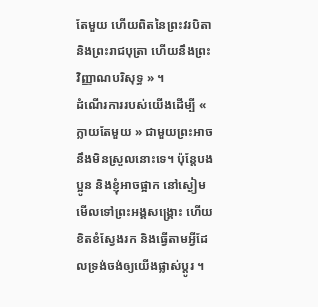តែមួយ ហើយពិតនៃព្រះវរបិតា និងព្រះរាជបុត្រា ហើយនឹងព្រះវិញ្ញាណបរិសុទ្ធ » ។
ដំណើរការរបស់យើងដើម្បី « ក្លាយតែមួយ » ជាមួយព្រះអាចនឹងមិនស្រួលនោះទេ។ ប៉ុន្តែបងប្អូន និងខ្ញុំអាចផ្អាក នៅស្ងៀម មើលទៅព្រះអង្គសង្គ្រោះ ហើយខិតខំស្វែងរក និងធ្វើតាមអ្វីដែលទ្រង់ចង់ឲ្យយើងផ្លាស់ប្តូរ ។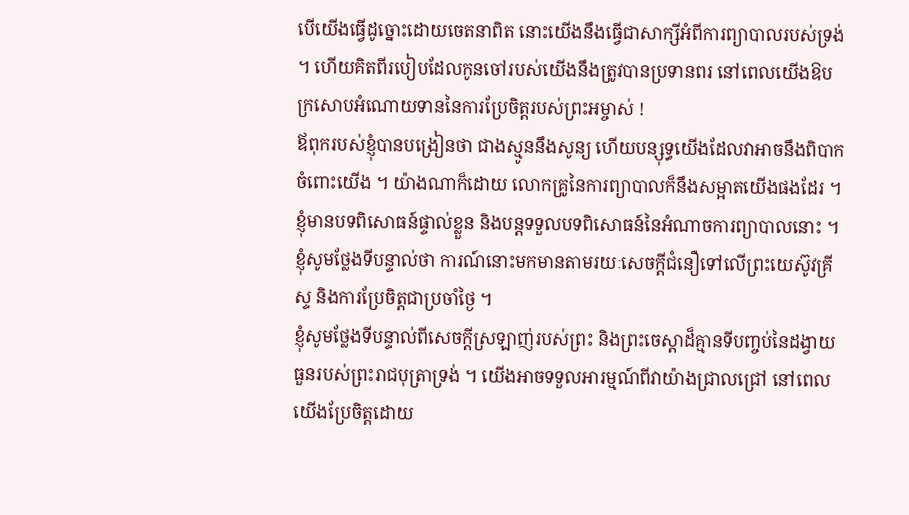បើយើងធ្វើដូច្នោះដោយចេតនាពិត នោះយើងនឹងធ្វើជាសាក្សីអំពីការព្យាបាលរបស់ទ្រង់ ។ ហើយគិតពីរបៀបដែលកូនចៅរបស់យើងនឹងត្រូវបានប្រទានពរ នៅពេលយើងឱបក្រសោបអំណោយទាននៃការប្រែចិត្តរបស់ព្រះអម្ចាស់ !
ឪពុករបស់ខ្ញុំបានបង្រៀនថា ជាងស្មូននឹងសូន្យ ហើយបន្សុទ្ធយើងដែលវាអាចនឹងពិបាកចំពោះយើង ។ យ៉ាងណាក៏ដោយ លោកគ្រូនៃការព្យាបាលក៏នឹងសម្អាតយើងផងដែរ ។ ខ្ញុំមានបទពិសោធន៍ផ្ទាល់ខ្លួន និងបន្តទទួលបទពិសោធន៍នៃអំណាចការព្យាបាលនោះ ។ ខ្ញុំសូមថ្លែងទីបន្ទាល់ថា ការណ៍នោះមកមានតាមរយៈសេចក្តីជំនឿទៅលើព្រះយេស៊ូវគ្រីស្ទ និងការប្រែចិត្តជាប្រចាំថ្ងៃ ។
ខ្ញុំសូមថ្លែងទីបន្ទាល់ពីសេចក្តីស្រឡាញ់របស់ព្រះ និងព្រះចេស្ដាដ៏គ្មានទីបញ្ចប់នៃដង្វាយធួនរបស់ព្រះរាជបុត្រាទ្រង់ ។ យើងអាចទទួលអារម្មណ៍ពីវាយ៉ាងជ្រាលជ្រៅ នៅពេលយើងប្រែចិត្តដោយ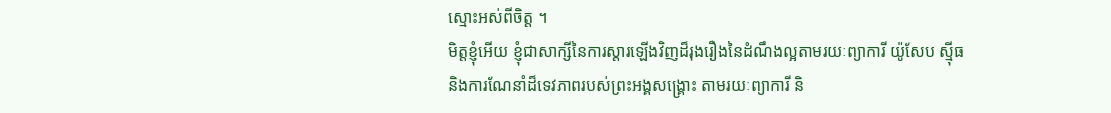ស្មោះអស់ពីចិត្ត ។
មិត្តខ្ញុំអើយ ខ្ញុំជាសាក្សីនៃការស្ដារឡើងវិញដ៏រុងរឿងនៃដំណឹងល្អតាមរយៈព្យាការី យ៉ូសែប ស៊្មីធ និងការណែនាំដ៏ទេវភាពរបស់ព្រះអង្គសង្គ្រោះ តាមរយៈព្យាការី និ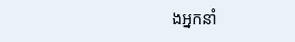ងអ្នកនាំ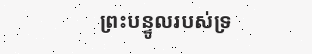ព្រះបន្ទូលរបស់ទ្រ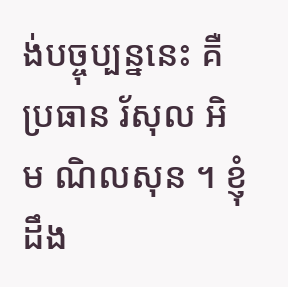ង់បច្ចុប្បន្ននេះ គឺប្រធាន រ័សុល អិម ណិលសុន ។ ខ្ញុំដឹង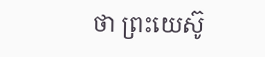ថា ព្រះយេស៊ូ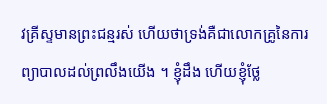វគ្រីស្ទមានព្រះជន្មរស់ ហើយថាទ្រង់គឺជាលោកគ្រូនៃការព្យាបាលដល់ព្រលឹងយើង ។ ខ្ញុំដឹង ហើយខ្ញុំថ្លែ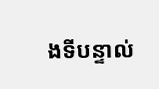ងទីបន្ទាល់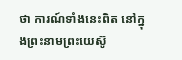ថា ការណ៍ទាំងនេះពិត នៅក្នុងព្រះនាមព្រះយេស៊ូ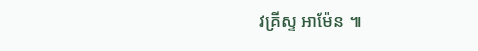វគ្រីស្ទ អាម៉ែន ៕